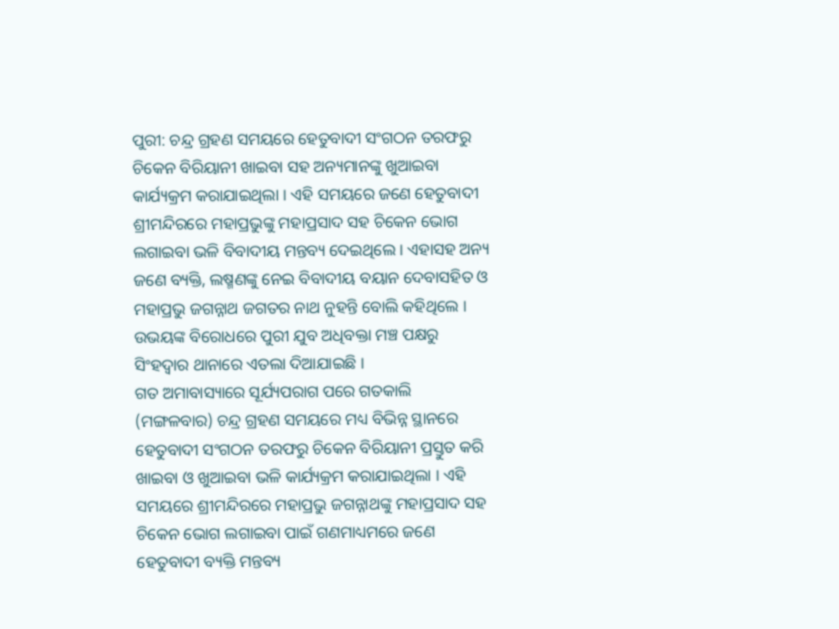ପୁରୀ: ଚନ୍ଦ୍ର ଗ୍ରହଣ ସମୟରେ ହେତୁବାଦୀ ସଂଗଠନ ତରଫରୁ ଚିକେନ ବିରିୟାନୀ ଖାଇବା ସହ ଅନ୍ୟମାନଙ୍କୁ ଖୁଆଇବା କାର୍ଯ୍ୟକ୍ରମ କରାଯାଇଥିଲା । ଏହି ସମୟରେ ଜଣେ ହେତୁବାଦୀ ଶ୍ରୀମନ୍ଦିରରେ ମହାପ୍ରଭୁଙ୍କୁ ମହାପ୍ରସାଦ ସହ ଚିକେନ ଭୋଗ ଲଗାଇବା ଭଳି ବିବାଦୀୟ ମନ୍ତବ୍ୟ ଦେଇଥିଲେ । ଏହାସହ ଅନ୍ୟ ଜଣେ ବ୍ୟକ୍ତି, ଲଷ୍ମଣଙ୍କୁ ନେଇ ବିବାଦୀୟ ବୟାନ ଦେବାସହିତ ଓ ମହାପ୍ରଭୁ ଜଗନ୍ନାଥ ଜଗତର ନାଥ ନୁହନ୍ତି ବୋଲି କହିଥିଲେ । ଉଭୟଙ୍କ ବିରୋଧରେ ପୁରୀ ଯୁବ ଅଧିବକ୍ତା ମଞ୍ଚ ପକ୍ଷରୁ ସିଂହଦ୍ବାର ଥାନାରେ ଏତଲା ଦିଆଯାଇଛି ।
ଗତ ଅମାବାସ୍ୟାରେ ସୂର୍ଯ୍ୟପରାଗ ପରେ ଗତକାଲି (ମଙ୍ଗଳବାର) ଚନ୍ଦ୍ର ଗ୍ରହଣ ସମୟରେ ମଧ୍ୟ ବିଭିନ୍ନ ସ୍ଥାନରେ ହେତୁବାଦୀ ସଂଗଠନ ତରଫରୁ ଚିକେନ ବିରିୟାନୀ ପ୍ରସ୍ତୁତ କରି ଖାଇବା ଓ ଖୁଆଇବା ଭଳି କାର୍ଯ୍ୟକ୍ରମ କରାଯାଇଥିଲା । ଏହି ସମୟରେ ଶ୍ରୀମନ୍ଦିରରେ ମହାପ୍ରଭୁ ଜଗନ୍ନାଥଙ୍କୁ ମହାପ୍ରସାଦ ସହ ଚିକେନ ଭୋଗ ଲଗାଇବା ପାଇଁ ଗଣମାଧ୍ୟମରେ ଜଣେ ହେତୁବାଦୀ ବ୍ୟକ୍ତି ମନ୍ତବ୍ୟ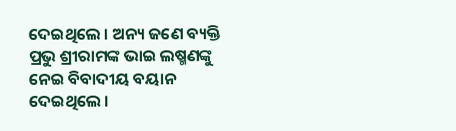ଦେଇଥିଲେ । ଅନ୍ୟ ଜଣେ ବ୍ୟକ୍ତି ପ୍ରଭୁ ଶ୍ରୀରାମଙ୍କ ଭାଇ ଲଷ୍ମଣଙ୍କୁ ନେଇ ବିବାଦୀୟ ବୟାନ ଦେଇଥିଲେ ।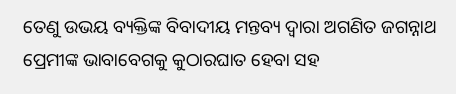ତେଣୁ ଉଭୟ ବ୍ୟକ୍ତିଙ୍କ ବିବାଦୀୟ ମନ୍ତବ୍ୟ ଦ୍ବାରା ଅଗଣିତ ଜଗନ୍ନାଥ ପ୍ରେମୀଙ୍କ ଭାବାବେଗକୁ କୁଠାରଘାତ ହେବା ସହ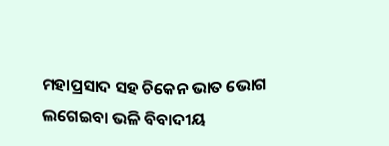ମହାପ୍ରସାଦ ସହ ଚିକେନ ଭାତ ଭୋଗ ଲଗେଇବା ଭଳି ବିବାଦୀୟ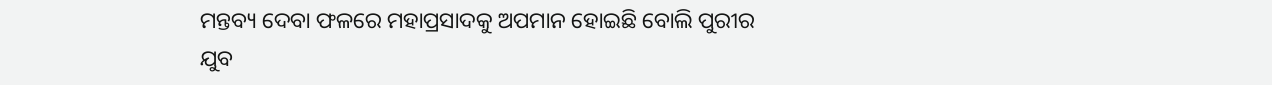ମନ୍ତବ୍ୟ ଦେବା ଫଳରେ ମହାପ୍ରସାଦକୁ ଅପମାନ ହୋଇଛି ବୋଲି ପୁରୀର ଯୁବ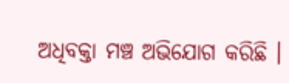ଅଧିବକ୍ତା ମଞ୍ଚ ଅଭିଯୋଗ କରିଛି ।